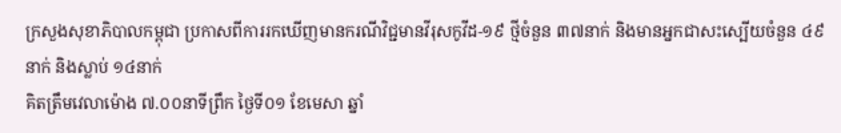ក្រសួងសុខាភិបាលកម្ពុជា ប្រកាសពីការរកឃើញមានករណីវិជ្ជមានវីរុសកូវីដ-១៩ ថ្មីចំនួន ៣៧នាក់ និងមានអ្នកជាសះស្បេីយចំនួន ៤៩នាក់ និងស្លាប់ ១៤នាក់
គិតត្រឹមវេលាម៉ោង ៧.០០នាទីព្រឹក ថ្ងៃទី០១ ខែមេសា ឆ្នាំ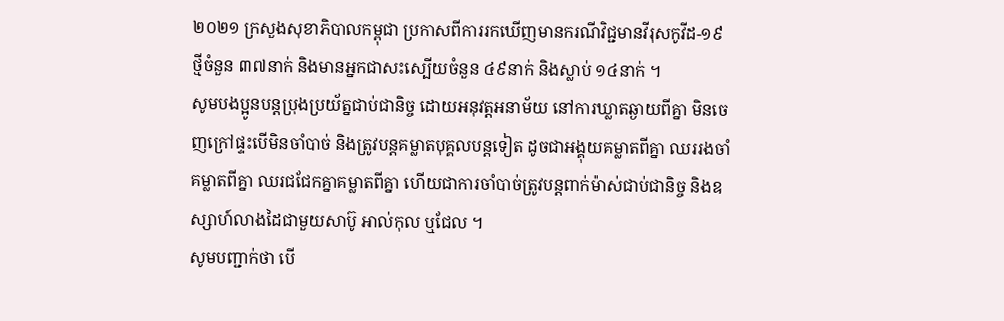២០២១ ក្រសួងសុខាភិបាលកម្ពុជា ប្រកាសពីការរកឃើញមានករណីវិជ្ជមានវីរុសកូវីដ-១៩ ថ្មីចំនួន ៣៧នាក់ និងមានអ្នកជាសះស្បេីយចំនួន ៤៩នាក់ និងស្លាប់ ១៤នាក់ ។
សូមបងប្អូនបន្តប្រុងប្រយ័ត្នជាប់ជានិច្ច ដោយអនុវត្តអនាម័យ នៅការឃ្លាតឆ្ងាយពីគ្នា មិនចេញក្រៅផ្ទះបេីមិនចាំបាច់ និងត្រូវបន្តគម្លាតបុគ្គលបន្តទៀត ដូចជាអង្គុយគម្លាតពីគ្នា ឈររងចាំគម្លាតពីគ្នា ឈរជជែកគ្នាគម្លាតពីគ្នា ហើយជាការចាំបាច់ត្រូវបន្តពាក់ម៉ាស់ជាប់ជានិច្ច និងឧស្សាហ៍លាងដៃជាមួយសាប៊ូ អាល់កុល ឬជែល ។
សូមបញ្ជាក់ថា បើ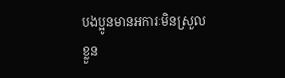បងប្អូនមានអការៈមិនស្រួលខ្លួន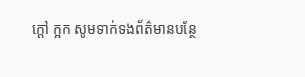ក្តៅ ក្អក សូមទាក់ទងព័ត៌មានបន្ថែ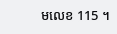មលេខ 115 ។